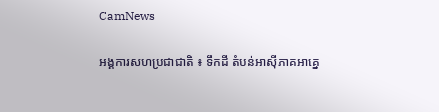CamNews

អង្គការសហប្រជាជាតិ ៖ ទឹកដី តំបន់អាស៊ីភាគអាគ្នេ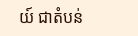យ៍ ជាតំបន់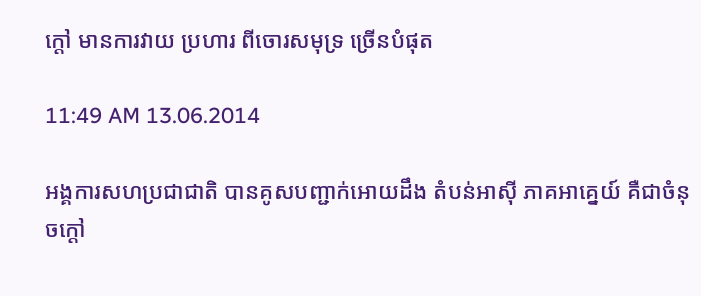ក្តៅ មានការវាយ ប្រហារ ពីចោរសមុទ្រ ច្រើនបំផុត

11:49 AM 13.06.2014

អង្គការសហប្រជាជាតិ បានគូសបញ្ជាក់អោយដឹង តំបន់អាស៊ី ភាគអាគ្នេយ៍ គឺជាចំនុចក្តៅ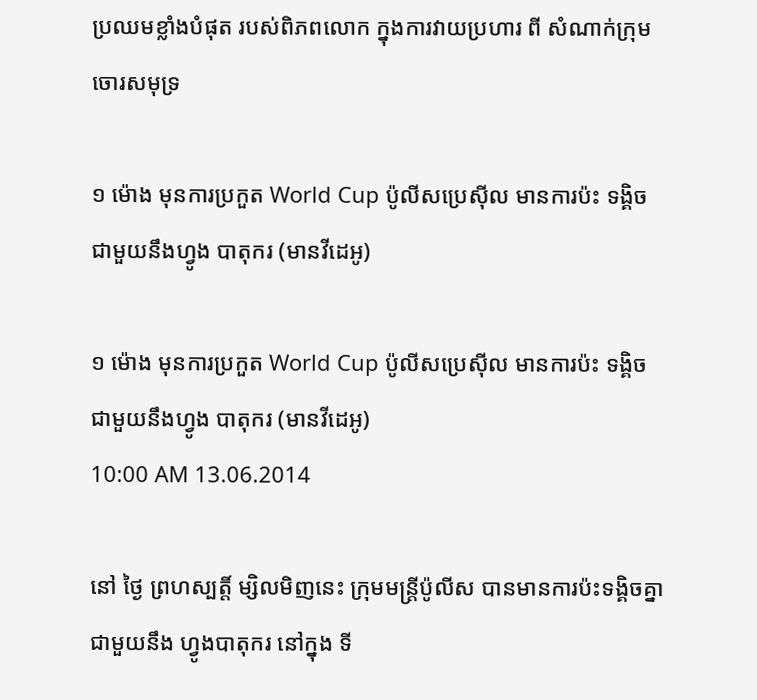ប្រឈមខ្លាំងបំផុត របស់ពិភពលោក ក្នុងការវាយប្រហារ ពី សំណាក់ក្រុមចោរសមុទ្រ

១ ម៉ោង មុនការប្រកួត World Cup ប៉ូលីសប្រេស៊ីល មានការប៉ះ ទង្គិច ជាមួយនឹងហ្វូង បាតុករ (មានវីដេអូ)

១ ម៉ោង មុនការប្រកួត World Cup ប៉ូលីសប្រេស៊ីល មានការប៉ះ ទង្គិច ជាមួយនឹងហ្វូង បាតុករ (មានវីដេអូ)
10:00 AM 13.06.2014

នៅ ថ្ងៃ ព្រហស្បត្តិ៍ ម្សិលមិញនេះ ក្រុមមន្រ្តីប៉ូលីស បានមានការប៉ះទង្គិចគ្នា ជាមួយនឹង ហ្វូងបាតុករ នៅក្នុង ទី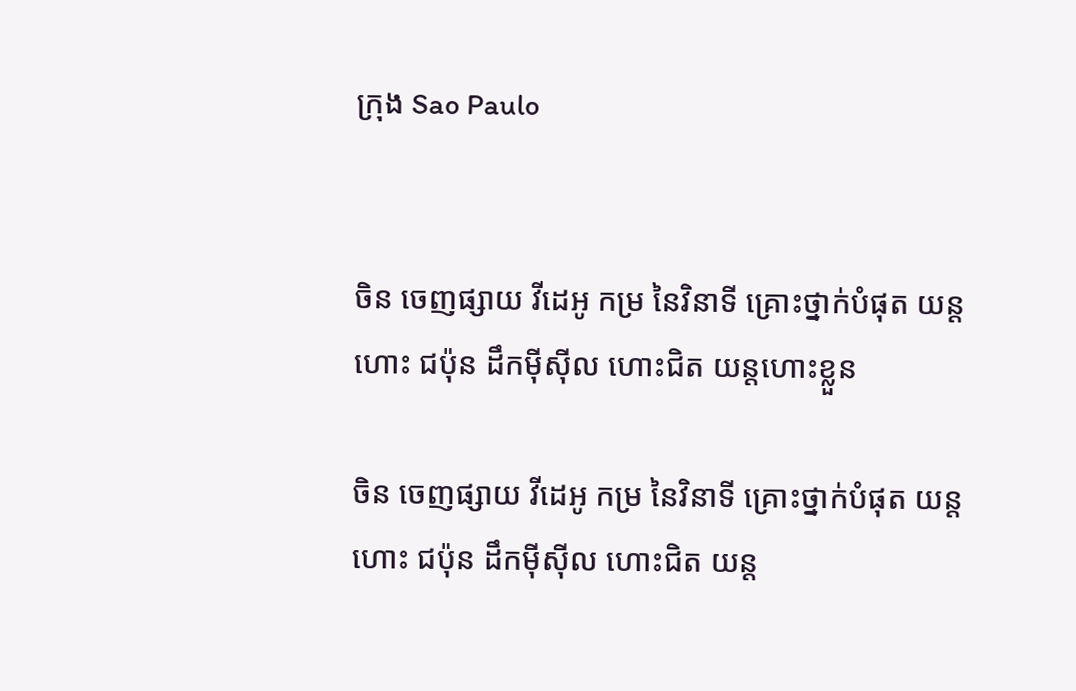ក្រុង Sao Paulo


ចិន ចេញផ្សាយ វីដេអូ កម្រ នៃវិនាទី គ្រោះថ្នាក់បំផុត យន្តហោះ ជប៉ុន ដឹកម៉ីស៊ីល ហោះជិត យន្តហោះខ្លួន

ចិន ចេញផ្សាយ វីដេអូ កម្រ នៃវិនាទី គ្រោះថ្នាក់បំផុត យន្តហោះ ជប៉ុន ដឹកម៉ីស៊ីល ហោះជិត យន្ត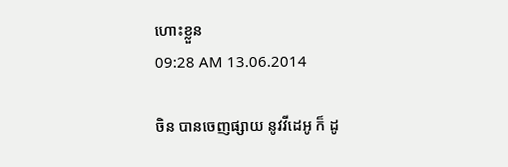ហោះខ្លួន
09:28 AM 13.06.2014

ចិន បានចេញផ្សាយ នូវវីដេអូ ក៏ ដូ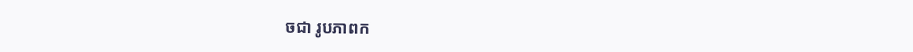ចជា រូបភាពក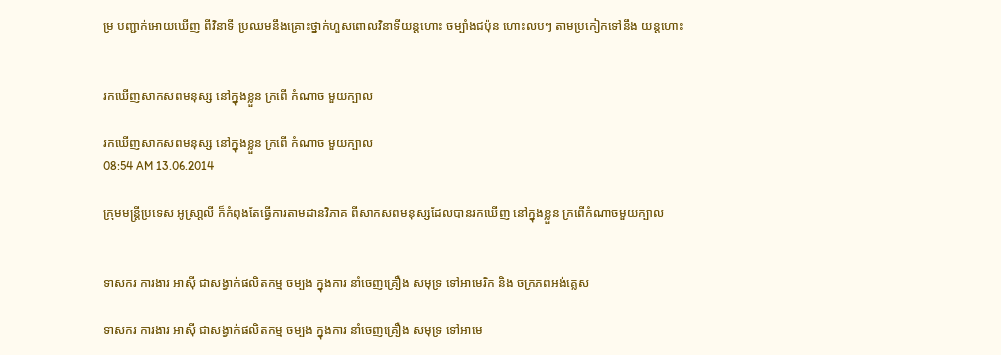ម្រ បញ្ជាក់អោយឃើញ ពីវិនាទី ប្រឈមនឹងគ្រោះថ្នាក់ហួសពោលវិនាទីយន្តហោះ ចម្បាំងជប៉ុន ហោះលបៗ តាមប្រកៀកទៅនឹង យន្តហោះ


រកឃើញសាកសពមនុស្ស នៅក្នុងខ្លួន ក្រពើ កំណាច មួយក្បាល

រកឃើញសាកសពមនុស្ស នៅក្នុងខ្លួន ក្រពើ កំណាច មួយក្បាល
08:54 AM 13.06.2014

ក្រុមមន្រ្តីប្រទេស អូស្រា្តលី ក៏កំពុងតែធ្វើការតាមដានវិភាគ ពីសាកសពមនុស្សដែលបានរកឃើញ នៅក្នុងខ្លួន ក្រពើកំណាចមួយក្បាល


ទាសករ ការងារ អាស៊ី ជាសង្វាក់ផលិតកម្ម ចម្បង ក្នុងការ នាំចេញគ្រឿង សមុទ្រ ទៅអាមេរិក និង ចក្រភពអង់គ្លេស

ទាសករ ការងារ អាស៊ី ជាសង្វាក់ផលិតកម្ម ចម្បង ក្នុងការ នាំចេញគ្រឿង សមុទ្រ ទៅអាមេ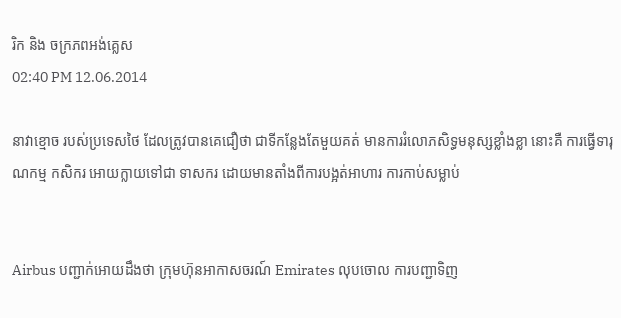រិក និង ចក្រភពអង់គ្លេស
02:40 PM 12.06.2014

នាវាខ្មោច របស់ប្រទេសថៃ ដែលត្រូវបានគេជឿថា ជាទីកន្លែងតែមួយគត់ មានការរំលោភសិទ្ធមនុស្សខ្លាំងខ្លា នោះគឺ ការធ្វើទារុណកម្ម កសិករ អោយក្លាយទៅជា ទាសករ ដោយមានតាំងពីការបង្អត់អាហារ ការកាប់សម្លាប់


Airbus បញ្ជាក់អោយដឹងថា ក្រុមហ៊ុនអាកាសចរណ៍ Emirates លុបចោល ការបញ្ជាទិញ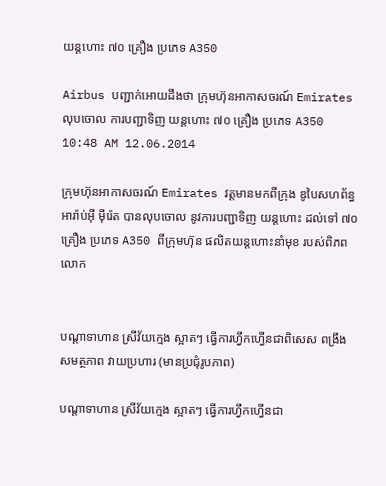យន្តហោះ ៧០ គ្រឿង ប្រភេទ A350

Airbus បញ្ជាក់អោយដឹងថា ក្រុមហ៊ុនអាកាសចរណ៍ Emirates លុបចោល ការបញ្ជាទិញ យន្តហោះ ៧០ គ្រឿង ប្រភេទ A350
10:48 AM 12.06.2014

ក្រុមហ៊ុនអាកាសចរណ៍ Emirates វត្តមានមកពីក្រុង ឌូបៃសហព័ន្ធ អារ៉ាប់អ៊ី ម៉ីរ៉េត បានលុបចោល នូវការបញ្ជាទិញ យន្តហោះ ដល់ទៅ ៧០ គ្រឿង ប្រភេទ A350 ពីក្រុមហ៊ុន ផលិតយន្តហោះនាំមុខ របស់ពិភពលោក


បណ្តាទាហាន ស្រីវ័យក្មេង ស្អាតៗ ធ្វើការហ្វឹកហ្វើនជាពិសេស ពង្រឹង សមត្ថភាព វាយប្រហារ (មានប្រជុំរូបភាព)

បណ្តាទាហាន ស្រីវ័យក្មេង ស្អាតៗ ធ្វើការហ្វឹកហ្វើនជា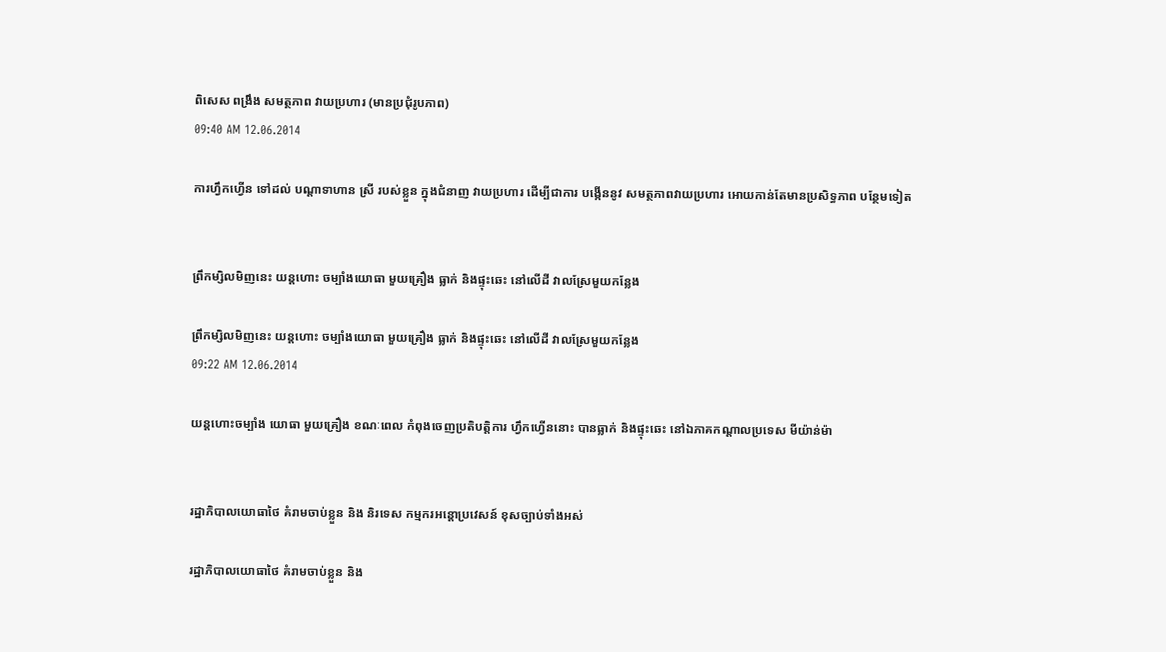ពិសេស ពង្រឹង សមត្ថភាព វាយប្រហារ (មានប្រជុំរូបភាព)
09:40 AM 12.06.2014

ការហ្វឹកហ្វើន ទៅដល់ បណ្តាទាហាន ស្រី របស់ខ្លួន ក្នុងជំនាញ វាយប្រហារ ដើម្បីជាការ បង្កើននូវ សមត្ថភាពវាយប្រហារ អោយកាន់តែមានប្រសិទ្ធភាព បន្ថែមទៀត


ព្រឹកម្សិលមិញនេះ យន្តហោះ ចម្បាំងយោធា មួយគ្រឿង ធ្លាក់ និងផ្ទុះឆេះ នៅលើដី វាលស្រែមួយកន្លែង

ព្រឹកម្សិលមិញនេះ យន្តហោះ ចម្បាំងយោធា មួយគ្រឿង ធ្លាក់ និងផ្ទុះឆេះ នៅលើដី វាលស្រែមួយកន្លែង
09:22 AM 12.06.2014

យន្តហោះចម្បាំង យោធា មួយគ្រឿង ខណៈពេល កំពុងចេញប្រតិបត្តិការ ហ្វឹកហ្វើននោះ បានធ្លាក់ និងផ្ទុះឆេះ នៅឯភាគកណ្តាលប្រទេស មីយ៉ាន់ម៉ា


រដ្ឋាភិបាលយោធាថៃ គំរាមចាប់ខ្លួន និង និរទេស កម្មករអន្តោប្រវេសន៍ ខុសច្បាប់ទាំងអស់

រដ្ឋាភិបាលយោធាថៃ គំរាមចាប់ខ្លួន និង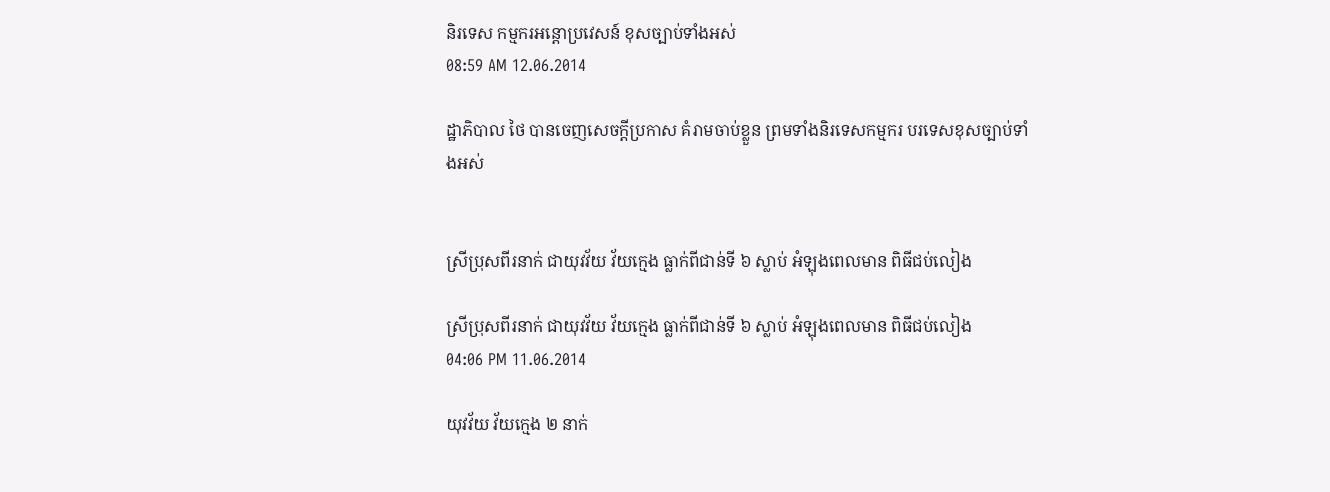និរទេស កម្មករអន្តោប្រវេសន៍ ខុសច្បាប់ទាំងអស់
08:59 AM 12.06.2014

ដ្ឋាភិបាល ថៃ បានចេញសេចក្តីប្រកាស គំរាមចាប់ខ្លួន ព្រមទាំងនិរទេសកម្មករ បរទេសខុសច្បាប់ទាំងអស់


ស្រីប្រុសពីរនាក់ ជាយុវវ័យ វ័យក្មេង ធ្លាក់ពីជាន់ទី ៦ ស្លាប់ អំឡុងពេលមាន ពិធីជប់លៀង

ស្រីប្រុសពីរនាក់ ជាយុវវ័យ វ័យក្មេង ធ្លាក់ពីជាន់ទី ៦ ស្លាប់ អំឡុងពេលមាន ពិធីជប់លៀង
04:06 PM 11.06.2014

យុវវ័យ វ័យក្មេង ២ នាក់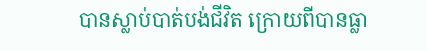បានស្លាប់បាត់បង់ជីវិត ក្រោយពីបានធ្លា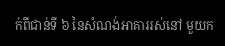ក់ពីជាន់ទី ៦ នៃសំណង់អាគាររស់នៅ មួយក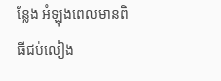ន្លែង អំឡុងពេលមានពិធីជប់លៀង